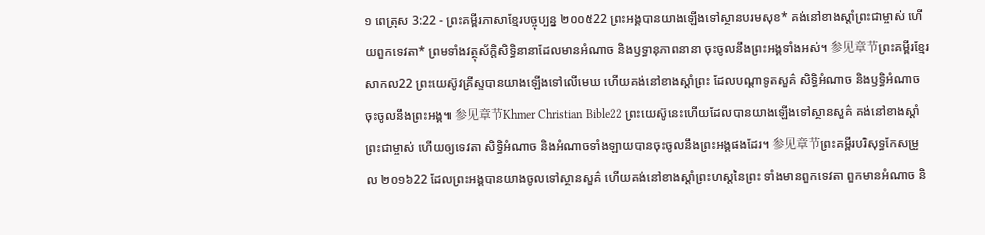១ ពេត្រុស 3:22 - ព្រះគម្ពីរភាសាខ្មែរបច្ចុប្បន្ន ២០០៥22 ព្រះអង្គបានយាងឡើងទៅស្ថានបរមសុខ* គង់នៅខាងស្ដាំព្រះជាម្ចាស់ ហើយពួកទេវតា* ព្រមទាំងវត្ថុស័ក្តិសិទ្ធិនានាដែលមានអំណាច និងឫទ្ធានុភាពនានា ចុះចូលនឹងព្រះអង្គទាំងអស់។ 参见章节ព្រះគម្ពីរខ្មែរសាកល22 ព្រះយេស៊ូវគ្រីស្ទបានយាងឡើងទៅលើមេឃ ហើយគង់នៅខាងស្ដាំព្រះ ដែលបណ្ដាទូតសួគ៌ សិទ្ធិអំណាច និងឫទ្ធិអំណាចចុះចូលនឹងព្រះអង្គ៕ 参见章节Khmer Christian Bible22 ព្រះយេស៊ូនេះហើយដែលបានយាងឡើងទៅស្ថានសួគ៌ គង់នៅខាងស្ដាំព្រះជាម្ចាស់ ហើយឲ្យទេវតា សិទ្ធិអំណាច និងអំណាចទាំងឡាយបានចុះចូលនឹងព្រះអង្គផងដែរ។ 参见章节ព្រះគម្ពីរបរិសុទ្ធកែសម្រួល ២០១៦22 ដែលព្រះអង្គបានយាងចូលទៅស្ថានសួគ៌ ហើយគង់នៅខាងស្តាំព្រះហស្តនៃព្រះ ទាំងមានពួកទេវតា ពួកមានអំណាច និ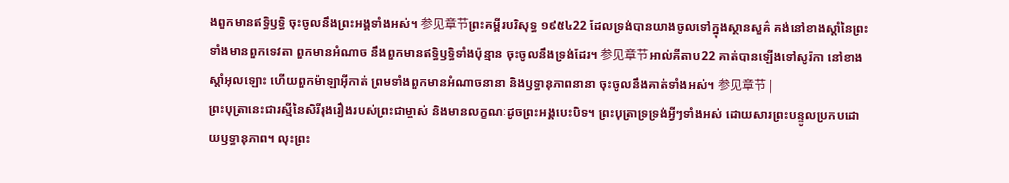ងពួកមានឥទ្ធិឫទ្ធិ ចុះចូលនឹងព្រះអង្គទាំងអស់។ 参见章节ព្រះគម្ពីរបរិសុទ្ធ ១៩៥៤22 ដែលទ្រង់បានយាងចូលទៅក្នុងស្ថានសួគ៌ គង់នៅខាងស្តាំនៃព្រះ ទាំងមានពួកទេវតា ពួកមានអំណាច នឹងពួកមានឥទ្ធិឫទ្ធិទាំងប៉ុន្មាន ចុះចូលនឹងទ្រង់ដែរ។ 参见章节អាល់គីតាប22 គាត់បានឡើងទៅសូរ៉កា នៅខាងស្ដាំអុលឡោះ ហើយពួកម៉ាឡាអ៊ីកាត់ ព្រមទាំងពួកមានអំណាចនានា និងឫទ្ធានុភាពនានា ចុះចូលនឹងគាត់ទាំងអស់។ 参见章节 |
ព្រះបុត្រានេះជារស្មីនៃសិរីរុងរឿងរបស់ព្រះជាម្ចាស់ និងមានលក្ខណៈដូចព្រះអង្គបេះបិទ។ ព្រះបុត្រាទ្រទ្រង់អ្វីៗទាំងអស់ ដោយសារព្រះបន្ទូលប្រកបដោយឫទ្ធានុភាព។ លុះព្រះ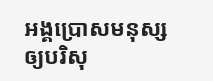អង្គប្រោសមនុស្សឲ្យបរិសុ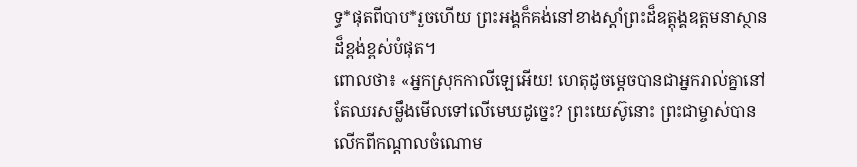ទ្ធ*ផុតពីបាប*រួចហើយ ព្រះអង្គក៏គង់នៅខាងស្ដាំព្រះដ៏ឧត្តុង្គឧត្ដមនាស្ថានដ៏ខ្ពង់ខ្ពស់បំផុត។
ពោលថា៖ «អ្នកស្រុកកាលីឡេអើយ! ហេតុដូចម្ដេចបានជាអ្នករាល់គ្នានៅតែឈរសម្លឹងមើលទៅលើមេឃដូច្នេះ? ព្រះយេស៊ូនោះ ព្រះជាម្ចាស់បានលើកពីកណ្ដាលចំណោម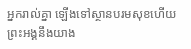អ្នករាល់គ្នា ឡើងទៅស្ថានបរមសុខហើយ ព្រះអង្គនឹងយាង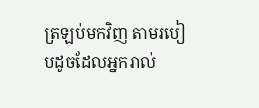ត្រឡប់មកវិញ តាមរបៀបដូចដែលអ្នករាល់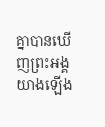គ្នាបានឃើញព្រះអង្គយាងឡើង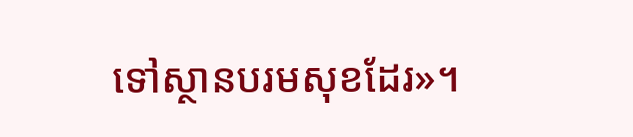ទៅស្ថានបរមសុខដែរ»។